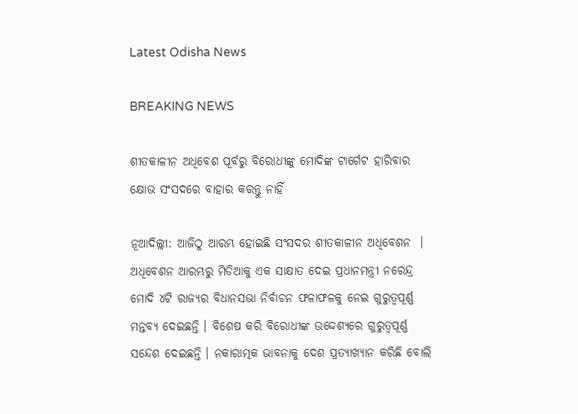Latest Odisha News

BREAKING NEWS

ଶୀତକାଳୀନ ଅଧିବେଶ ପୂର୍ବରୁ ବିରୋଧୀଙ୍କୁ ମୋଦିଙ୍କ ଟାର୍ଗେଟ ହାରିବାର କ୍ଷୋଭ ସଂସଦରେ ବାହାର କରନ୍ତୁ ନାହିଁ

ନୂଆଦିଲ୍ଲୀ: ଆଜିଠୁ ଆରମ୍ଭ ହୋଇଛି ସଂସଦର ଶୀତକାଳୀନ ଅଧିବେଶନ  । ଅଧିବେଶନ ଆରମ୍ଭରୁ ମିଡିଆକୁ ଏକ ସାକ୍ଷାତ ଦେଇ ପ୍ରଧାନମନ୍ତ୍ରୀ ନରେନ୍ଦ୍ର ମୋଦି ୪ଟି ରାଜ୍ୟର ବିଧାନସଭା ନିର୍ବାଚନ ଫଳାଫଳକୁ ନେଇ ଗୁରୁତ୍ୱପୂର୍ଣ୍ଣ ମନ୍ତବ୍ୟ ଦେଇଛନ୍ତି । ବିଶେଷ କରି ବିରୋଧୀଙ୍କ ଉଦ୍ଦେଶ୍ୟରେ ଗୁରୁତ୍ୱପୂର୍ଣ୍ଣ ସନ୍ଦେଶ ଦେଇଛନ୍ତି । ନକାରାତ୍ମକ ଭାବନାକୁ ଦେଶ ପ୍ରତ୍ୟାଖ୍ୟାନ କରିଛି ବୋଲି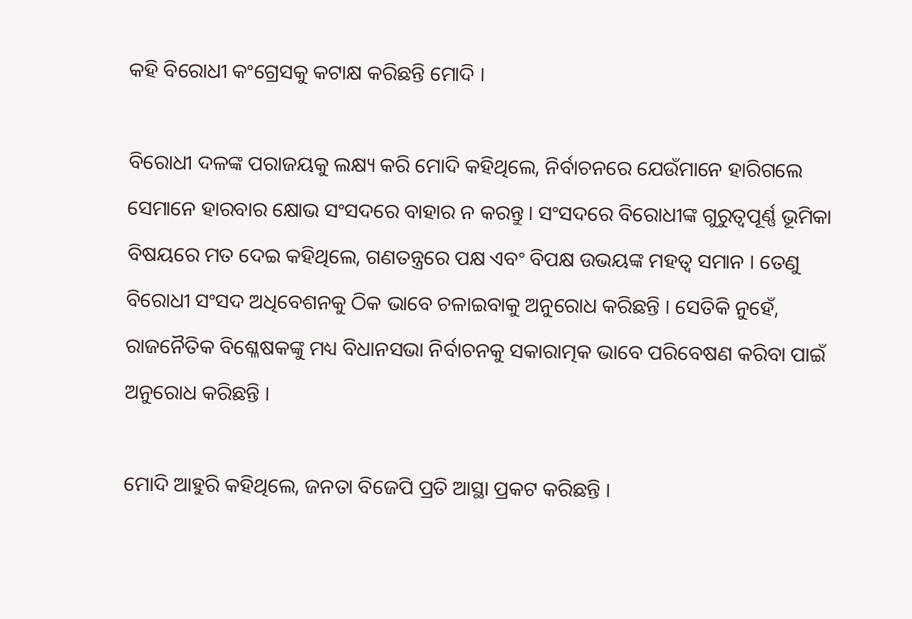କହି ବିରୋଧୀ କଂଗ୍ରେସକୁ କଟାକ୍ଷ କରିଛନ୍ତି ମୋଦି ।

ବିରୋଧୀ ଦଳଙ୍କ ପରାଜୟକୁ ଲକ୍ଷ୍ୟ କରି ମୋଦି କହିଥିଲେ, ନିର୍ବାଚନରେ ଯେଉଁମାନେ ହାରିଗଲେ ସେମାନେ ହାରବାର କ୍ଷୋଭ ସଂସଦରେ ବାହାର ନ କରନ୍ତୁ । ସଂସଦରେ ବିରୋଧୀଙ୍କ ଗୁରୁତ୍ୱପୂର୍ଣ୍ଣ ଭୂମିକା ବିଷୟରେ ମତ ଦେଇ କହିଥିଲେ, ଗଣତନ୍ତ୍ରରେ ପକ୍ଷ ଏବଂ ବିପକ୍ଷ ଉଭୟଙ୍କ ମହତ୍ୱ ସମାନ । ତେଣୁ ବିରୋଧୀ ସଂସଦ ଅଧିବେଶନକୁ ଠିକ ଭାବେ ଚଳାଇବାକୁ ଅନୁରୋଧ କରିଛନ୍ତି । ସେତିକି ନୁହେଁ, ରାଜନୈତିକ ବିଶ୍ଳେଷକଙ୍କୁ ମଧ୍ୟ ବିଧାନସଭା ନିର୍ବାଚନକୁ ସକାରାତ୍ମକ ଭାବେ ପରିବେଷଣ କରିବା ପାଇଁ ଅନୁରୋଧ କରିଛନ୍ତି ।

ମୋଦି ଆହୁରି କହିଥିଲେ, ଜନତା ବିଜେପି ପ୍ରତି ଆସ୍ଥା ପ୍ରକଟ କରିଛନ୍ତି ।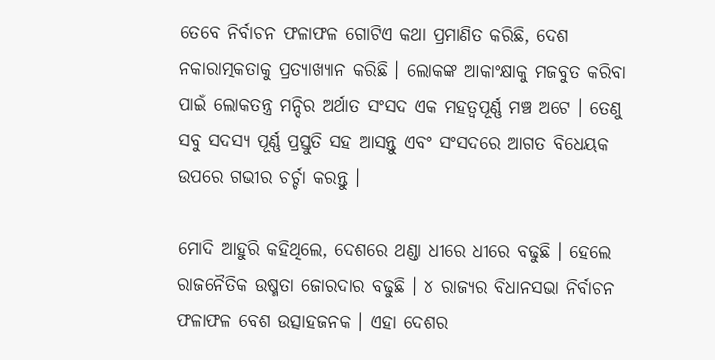ତେବେ ନିର୍ବାଚନ ଫଳାଫଳ ଗୋଟିଏ କଥା ପ୍ରମାଣିତ କରିଛି, ଦେଶ ନକାରାତ୍ମକତାକୁ ପ୍ରତ୍ୟାଖ୍ୟାନ କରିଛି । ଲୋକଙ୍କ ଆକାଂକ୍ଷାକୁ ମଜବୁତ କରିବା ପାଇଁ ଲୋକତନ୍ତ୍ର ମନ୍ଦିର ଅର୍ଥାତ ସଂସଦ ଏକ ମହତ୍ୱପୂର୍ଣ୍ଣ ମଞ୍ଚ ଅଟେ । ତେଣୁ ସବୁ ସଦସ୍ୟ ପୂର୍ଣ୍ଣ ପ୍ରସ୍ତୁତି ସହ ଆସନ୍ତୁ ଏବଂ ସଂସଦରେ ଆଗତ ବିଧେୟକ ଉପରେ ଗଭୀର ଚର୍ଚ୍ଚା କରନ୍ତୁ ।

ମୋଦି ଆହୁରି କହିଥିଲେ, ଦେଶରେ ଥଣ୍ଡା ଧୀରେ ଧୀରେ ବଢୁଛି । ହେଲେ ରାଜନୈତିକ ଉଷ୍ମତା ଜୋରଦାର ବଢୁଛି । ୪ ରାଜ୍ୟର ବିଧାନସଭା ନିର୍ବାଚନ ଫଳାଫଳ ବେଶ ଉତ୍ସାହଜନକ । ଏହା ଦେଶର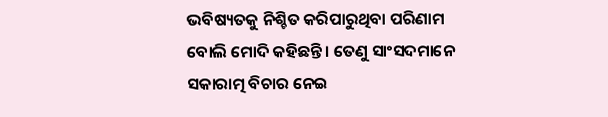ଭବିଷ୍ୟତକୁ ନିଶ୍ଚିତ କରିପାରୁଥିବା ପରିଣାମ ବୋଲି ମୋଦି କହିଛନ୍ତି । ତେଣୁ ସାଂସଦମାନେ ସକାରାତ୍ମ ବିଚାର ନେଇ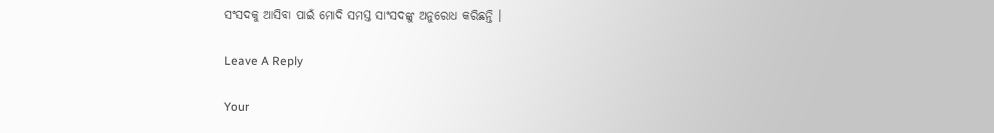ସଂସଦକୁ ଆସିବା ପାଇଁ ମୋଦି ସମସ୍ତ ସାଂସଦଙ୍କୁ ଅନୁରୋଧ କରିଛନ୍ତି ।

Leave A Reply

Your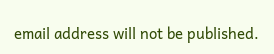email address will not be published.